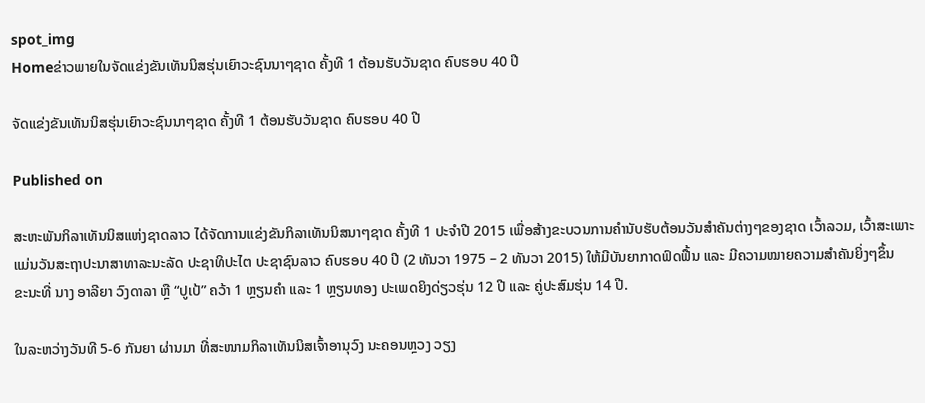spot_img
Homeຂ່າວພາຍໃນຈັດແຂ່ງຂັນເທັນນິສຮຸ່ນເຍົາວະຊົນນາໆຊາດ ຄັ້ງທີ 1 ຕ້ອນຮັບວັນຊາດ ຄົບຮອບ 40 ປີ

ຈັດແຂ່ງຂັນເທັນນິສຮຸ່ນເຍົາວະຊົນນາໆຊາດ ຄັ້ງທີ 1 ຕ້ອນຮັບວັນຊາດ ຄົບຮອບ 40 ປີ

Published on

ສະຫະພັນກິລາເທັນນິສແຫ່ງຊາດລາວ ໄດ້ຈັດການແຂ່ງຂັນກິລາເທັນນິສນາໆຊາດ ຄັ້ງທີ 1 ປະຈຳປີ 2015 ເພື່ອສ້າງຂະບວນການຄຳນັບຮັບຕ້ອນວັນສຳຄັນຕ່າງໆຂອງຊາດ ເວົ້າລວມ, ເວົ້າສະເພາະແມ່ນວັນສະຖາປະນາສາທາລະນະລັດ ປະຊາທິປະໄຕ ປະຊາຊົນລາວ ຄົບຮອບ 40 ປີ (2 ທັນວາ 1975 – 2 ທັນວາ 2015) ໃຫ້ມີບັນຍາກາດຟົດຟື້ນ ແລະ ມີຄວາມໝາຍຄວາມສຳຄັນຍິ່ງໆຂຶ້ນ
ຂະນະທີ່ ນາງ ອາລີຍາ ວົງດາລາ ຫຼື “ປູເປ້” ຄວ້າ 1 ຫຼຽນຄຳ ແລະ 1 ຫຼຽນທອງ ປະເພດຍິງດ່ຽວຮຸ່ນ 12 ປີ ແລະ ຄູ່ປະສົມຮຸ່ນ 14 ປີ.

ໃນລະຫວ່າງວັນທີ 5-6 ກັນຍາ ຜ່ານມາ ທີ່ສະໜາມກິລາເທັນນິສເຈົ້າອານຸວົງ ນະຄອນຫຼວງ ວຽງ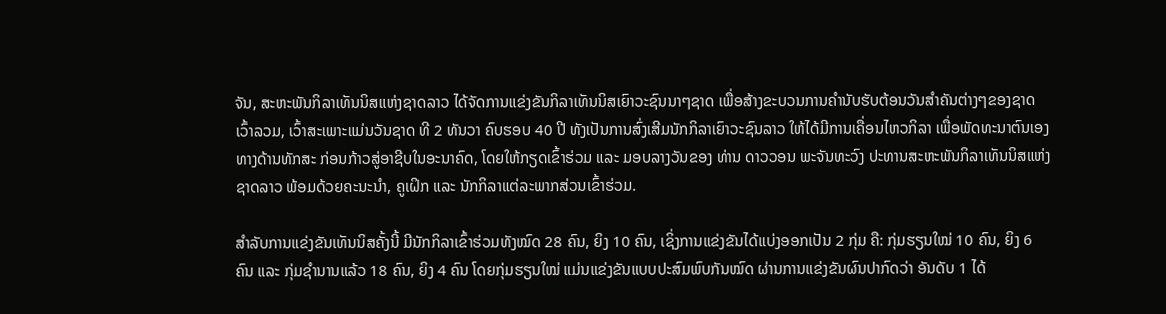ຈັນ, ສະຫະພັນກິລາເທັນນິສແຫ່ງຊາດລາວ ໄດ້ຈັດການແຂ່ງຂັນກິລາເທັນນິສເຍົາວະຊົນນາໆຊາດ ເພື່ອສ້າງຂະບວນການຄຳນັບຮັບຕ້ອນວັນສຳຄັນຕ່າງໆຂອງຊາດ ເວົ້າລວມ, ເວົ້າສະເພາະແມ່ນວັນຊາດ ທີ 2 ທັນວາ ຄົບຮອບ 40 ປີ ທັງເປັນການສົ່ງເສີມນັກກິລາເຍົາວະຊົນລາວ ໃຫ້ໄດ້ມີການເຄື່ອນໄຫວກິລາ ເພື່ອພັດທະນາຕົນເອງທາງດ້ານທັກສະ ກ່ອນກ້າວສູ່ອາຊີບໃນອະນາຄົດ, ໂດຍໃຫ້ກຽດເຂົ້າຮ່ວມ ແລະ ມອບລາງວັນຂອງ ທ່ານ ດາວວອນ ພະຈັນທະວົງ ປະທານສະຫະພັນກິລາເທັນນິສແຫ່ງຊາດລາວ ພ້ອມດ້ວຍຄະນະນຳ, ຄູເຝິກ ແລະ ນັກກິລາແຕ່ລະພາກສ່ວນເຂົ້າຮ່ວມ.

ສຳລັບການແຂ່ງຂັນເທັນນິສຄັ້ງນີ້ ມີນັກກິລາເຂົ້າຮ່ວມທັງໝົດ 28 ຄົນ, ຍິງ 10 ຄົນ, ເຊິ່ງການແຂ່ງຂັນໄດ້ແບ່ງອອກເປັນ 2 ກຸ່ມ ຄື: ກຸ່ມຮຽນໃໝ່ 10 ຄົນ, ຍິງ 6 ຄົນ ແລະ ກຸ່ມຊຳນານແລ້ວ 18 ຄົນ, ຍິງ 4 ຄົນ ໂດຍກຸ່ມຮຽນໃໝ່ ແມ່ນແຂ່ງຂັນແບບປະສົມພົບກັນໝົດ ຜ່ານການແຂ່ງຂັນຜົນປາກົດວ່າ ອັນດັບ 1 ໄດ້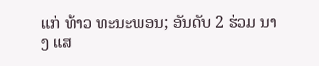ແກ່ ທ້າວ ທະນະພອນ; ອັນດັບ 2 ຮ່ວມ ນາງ ແສ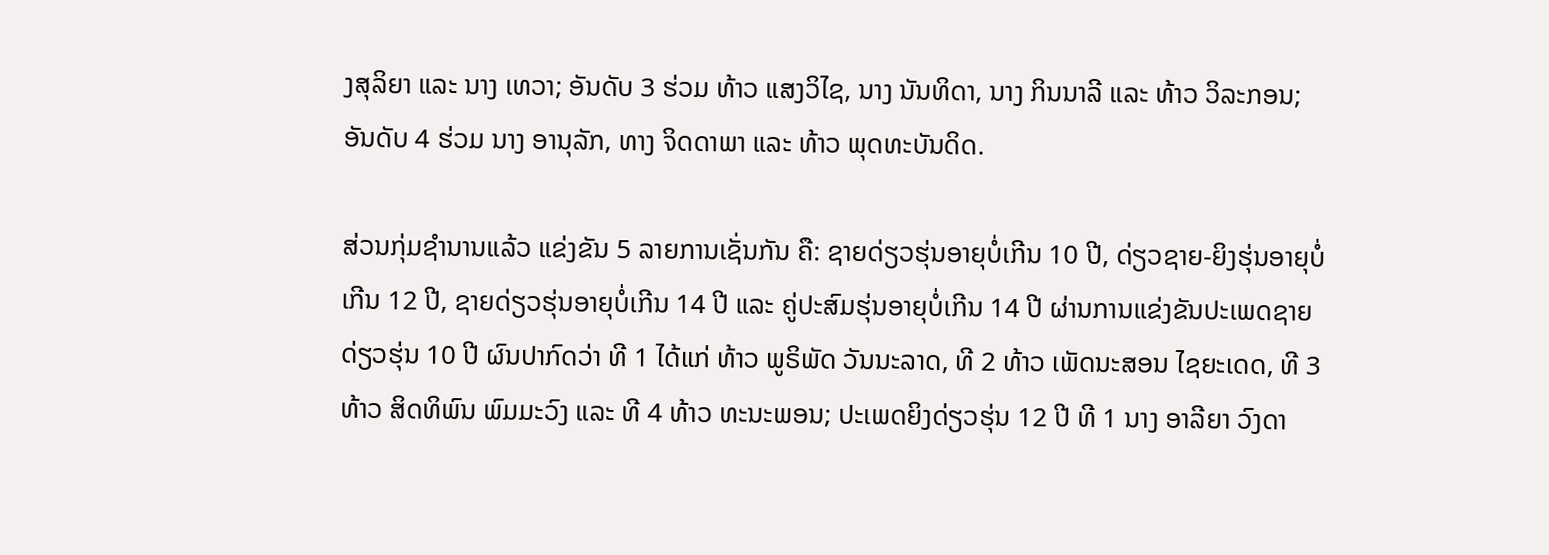ງສຸລິຍາ ແລະ ນາງ ເທວາ; ອັນດັບ 3 ຮ່ວມ ທ້າວ ແສງວິໄຊ, ນາງ ນັນທິດາ, ນາງ ກິນນາລີ ແລະ ທ້າວ ວິລະກອນ; ອັນດັບ 4 ຮ່ວມ ນາງ ອານຸລັກ, ທາງ ຈິດດາພາ ແລະ ທ້າວ ພຸດທະບັນດິດ.

ສ່ວນກຸ່ມຊຳນານແລ້ວ ແຂ່ງຂັນ 5 ລາຍການເຊັ່ນກັນ ຄື: ຊາຍດ່ຽວຮຸ່ນອາຍຸບໍ່ເກີນ 10 ປີ, ດ່ຽວຊາຍ-ຍິງຮຸ່ນອາຍຸບໍ່ເກີນ 12 ປີ, ຊາຍດ່ຽວຮຸ່ນອາຍຸບໍ່ເກີນ 14 ປີ ແລະ ຄູ່ປະສົມຮຸ່ນອາຍຸບໍ່ເກີນ 14 ປີ ຜ່ານການແຂ່ງຂັນປະເພດຊາຍດ່ຽວຮຸ່ນ 10 ປີ ຜົນປາກົດວ່າ ທີ 1 ໄດ້ແກ່ ທ້າວ ພູຣິພັດ ວັນນະລາດ, ທີ 2 ທ້າວ ເພັດນະສອນ ໄຊຍະເດດ, ທີ 3 ທ້າວ ສິດທິພົນ ພົມມະວົງ ແລະ ທີ 4 ທ້າວ ທະນະພອນ; ປະເພດຍິງດ່ຽວຮຸ່ນ 12 ປີ ທີ 1 ນາງ ອາລີຍາ ວົງດາ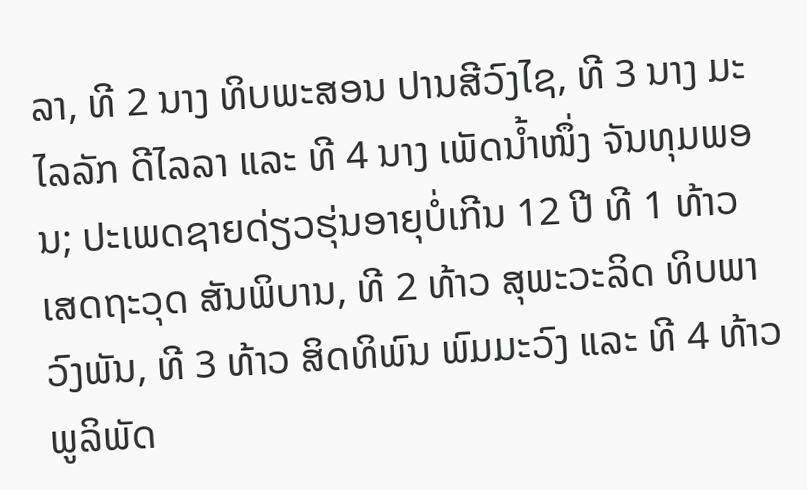ລາ, ທີ 2 ນາງ ທິບພະສອນ ປານສີວົງໄຊ, ທີ 3 ນາງ ມະໄລລັກ ດີໄລລາ ແລະ ທີ 4 ນາງ ເພັດນ້ຳໜຶ່ງ ຈັນທຸມພອນ; ປະເພດຊາຍດ່ຽວຮຸ່ນອາຍຸບໍ່ເກີນ 12 ປີ ທີ 1 ທ້າວ ເສດຖະວຸດ ສັນພິບານ, ທີ 2 ທ້າວ ສຸພະວະລິດ ທິບພາວົງພັນ, ທີ 3 ທ້າວ ສິດທິພົນ ພົມມະວົງ ແລະ ທີ 4 ທ້າວ ພູລິພັດ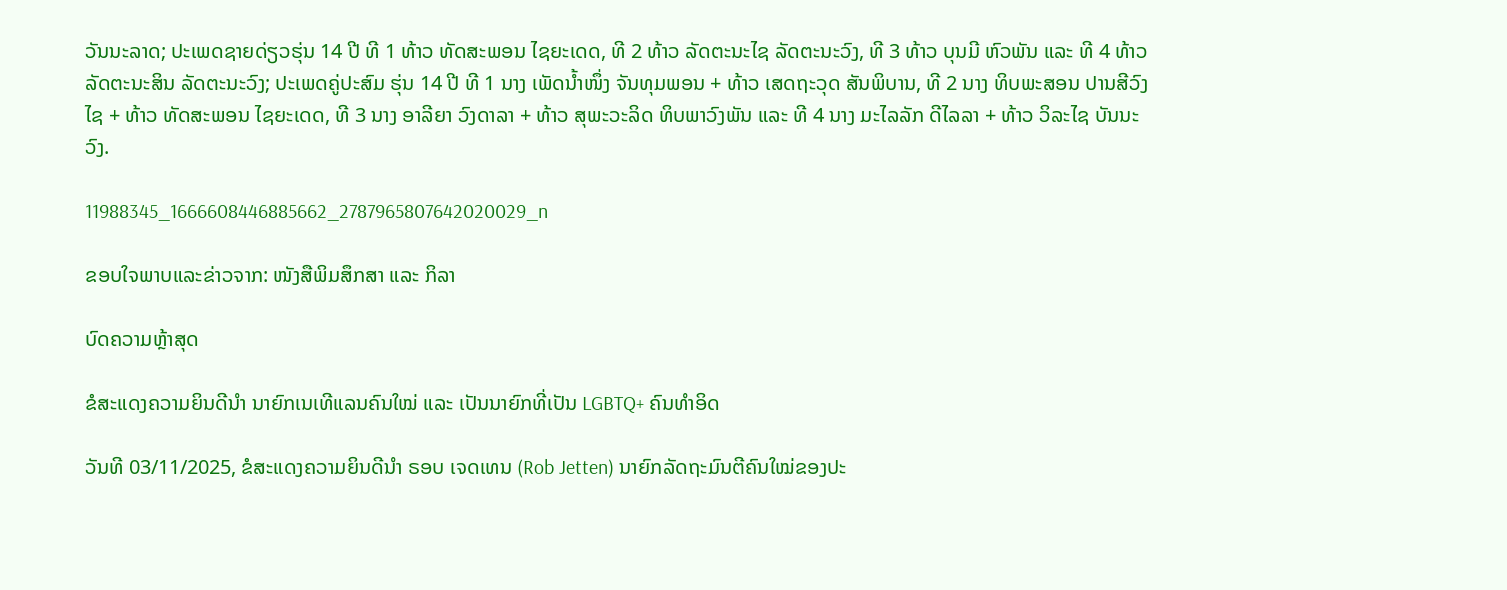ວັນນະລາດ; ປະເພດຊາຍດ່ຽວຮຸ່ນ 14 ປີ ທີ 1 ທ້າວ ທັດສະພອນ ໄຊຍະເດດ, ທີ 2 ທ້າວ ລັດຕະນະໄຊ ລັດຕະນະວົງ, ທີ 3 ທ້າວ ບຸນມີ ຫົວພັນ ແລະ ທີ 4 ທ້າວ ລັດຕະນະສິນ ລັດຕະນະວົງ; ປະເພດຄູ່ປະສົມ ຮຸ່ນ 14 ປີ ທີ 1 ນາງ ເພັດນ້ຳໜຶ່ງ ຈັນທຸມພອນ + ທ້າວ ເສດຖະວຸດ ສັນພິບານ, ທີ 2 ນາງ ທິບພະສອນ ປານສີວົງໄຊ + ທ້າວ ທັດສະພອນ ໄຊຍະເດດ, ທີ 3 ນາງ ອາລີຍາ ວົງດາລາ + ທ້າວ ສຸພະວະລິດ ທິບພາວົງພັນ ແລະ ທີ 4 ນາງ ມະໄລລັກ ດີໄລລາ + ທ້າວ ວິລະໄຊ ບັນນະວົງ.

11988345_1666608446885662_2787965807642020029_n

ຂອບໃຈພາບແລະຂ່າວຈາກ: ໜັງສືພິມສຶກສາ ແລະ ກິລາ

ບົດຄວາມຫຼ້າສຸດ

ຂໍສະແດງຄວາມຍິນດີນຳ ນາຍົກເນເທີແລນຄົນໃໝ່ ແລະ ເປັນນາຍົກທີ່ເປັນ LGBTQ+ ຄົນທຳອິດ

ວັນທີ 03/11/2025, ຂໍສະແດງຄວາມຍິນດີນຳ ຣອບ ເຈດເທນ (Rob Jetten) ນາຍົກລັດຖະມົນຕີຄົນໃໝ່ຂອງປະ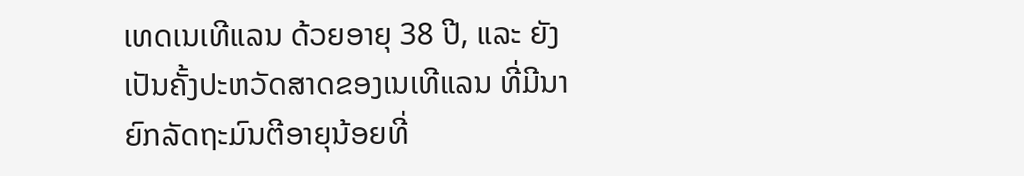ເທດເນເທີແລນ ດ້ວຍອາຍຸ 38 ປີ, ແລະ ຍັງເປັນຄັ້ງປະຫວັດສາດຂອງເນເທີແລນ ທີ່ມີນາຍົກລັດຖະມົນຕີອາຍຸນ້ອຍທີ່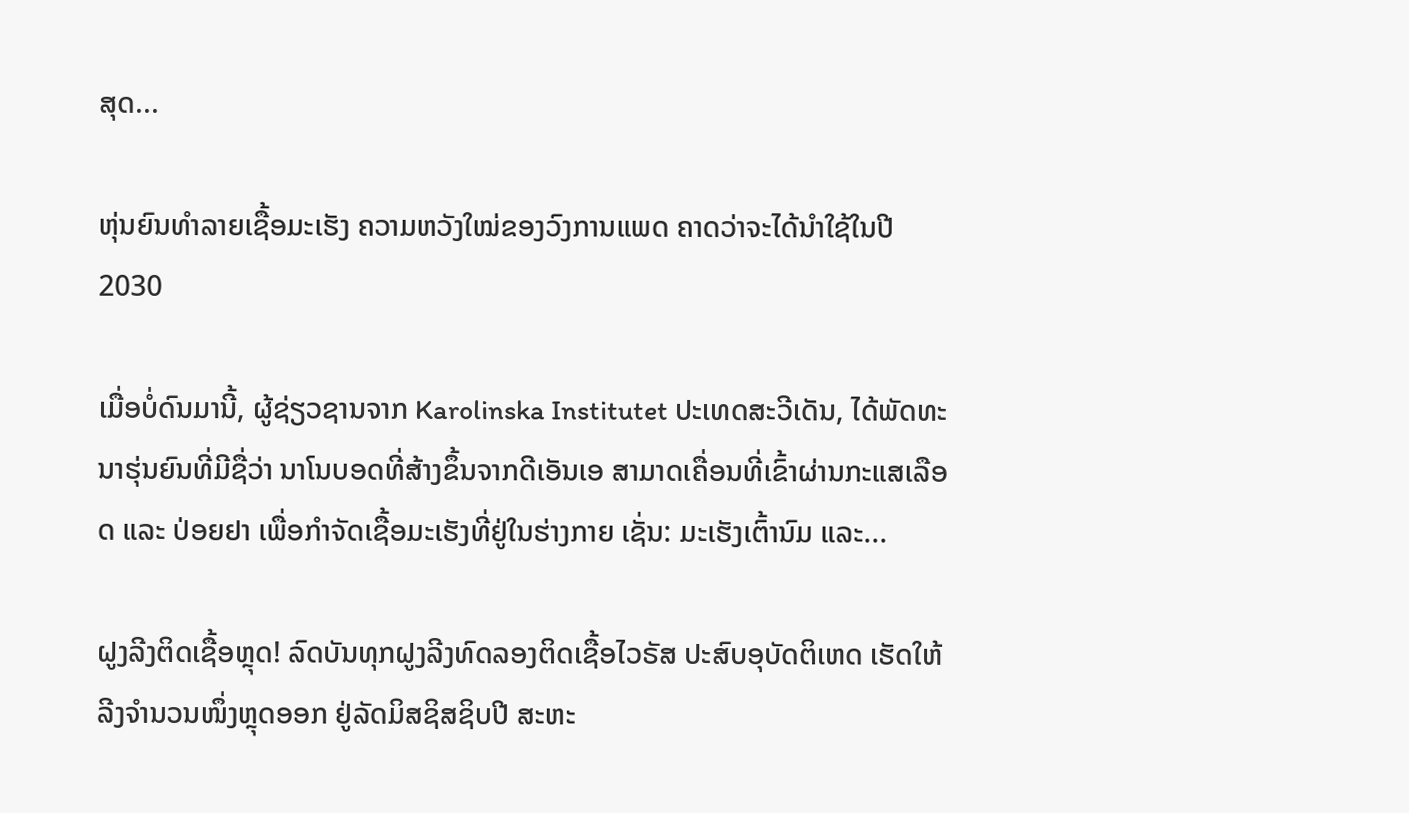ສຸດ...

ຫຸ່ນຍົນທຳລາຍເຊື້ອມະເຮັງ ຄວາມຫວັງໃໝ່ຂອງວົງການແພດ ຄາດວ່າຈະໄດ້ນໍາໃຊ້ໃນປີ 2030

ເມື່ອບໍ່ດົນມານີ້, ຜູ້ຊ່ຽວຊານຈາກ Karolinska Institutet ປະເທດສະວີເດັນ, ໄດ້ພັດທະນາຮຸ່ນຍົນທີ່ມີຊື່ວ່າ ນາໂນບອດທີ່ສ້າງຂຶ້ນຈາກດີເອັນເອ ສາມາດເຄື່ອນທີ່ເຂົ້າຜ່ານກະແສເລືອດ ແລະ ປ່ອຍຢາ ເພື່ອກຳຈັດເຊື້ອມະເຮັງທີ່ຢູ່ໃນຮ່າງກາຍ ເຊັ່ນ: ມະເຮັງເຕົ້ານົມ ແລະ...

ຝູງລີງຕິດເຊື້ອຫຼຸດ! ລົດບັນທຸກຝູງລີງທົດລອງຕິດເຊື້ອໄວຣັສ ປະສົບອຸບັດຕິເຫດ ເຮັດໃຫ້ລີງຈຳນວນໜຶ່ງຫຼຸດອອກ ຢູ່ລັດມິສຊິສຊິບປີ ສະຫະ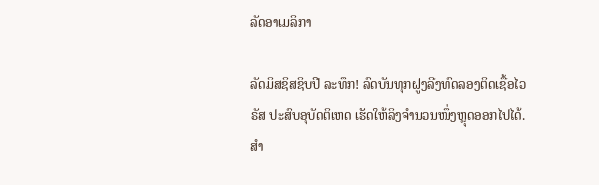ລັດອາເມລິກາ

ລັດມິສຊິສຊິບປີ ລະທຶກ! ລົດບັນທຸກຝູງລີງທົດລອງຕິດເຊື້ອໄວຣັສ ປະສົບອຸບັດຕິເຫດ ເຮັດໃຫ້ລິງຈຳນວນໜຶ່ງຫຼຸດອອກໄປໄດ້. ສຳ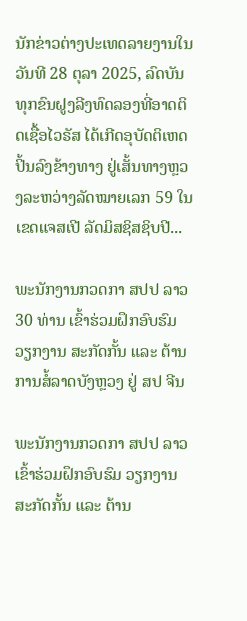ນັກຂ່າວຕ່າງປະເທດລາຍງານໃນວັນທີ 28 ຕຸລາ 2025, ລົດບັນທຸກຂົນຝູງລີງທົດລອງທີ່ອາດຕິດເຊື້ອໄວຣັສ ໄດ້ເກີດອຸບັດຕິເຫດປິ້ນລົງຂ້າງທາງ ຢູ່ເສັ້ນທາງຫຼວງລະຫວ່າງລັດໝາຍເລກ 59 ໃນເຂດແຈສເປີ ລັດມິສຊິສຊິບປີ...

ພະນັກງານກວດກາ ສປປ ລາວ 30 ທ່ານ ເຂົ້າຮ່ວມຝຶກອົບຮົມ ວຽກງານ ສະກັດກັ້ນ ແລະ ຕ້ານການສໍ້ລາດບັງຫຼວງ ຢູ່ ສປ ຈີນ

ພະນັກງານກວດກາ ສປປ ລາວ ເຂົ້າຮ່ວມຝຶກອົບຮົມ ວຽກງານ ສະກັດກັ້ນ ແລະ ຕ້ານ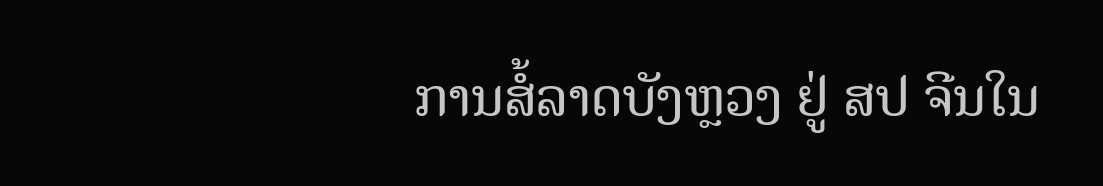ການສໍ້ລາດບັງຫຼວງ ຢູ່ ສປ ຈີນໃນ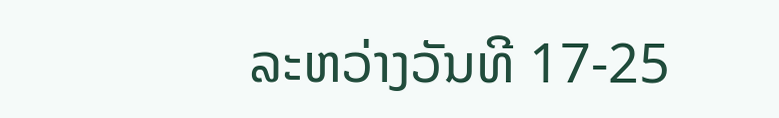ລະຫວ່າງວັນທີ 17-25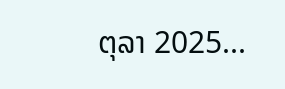ຕຸລາ 2025...